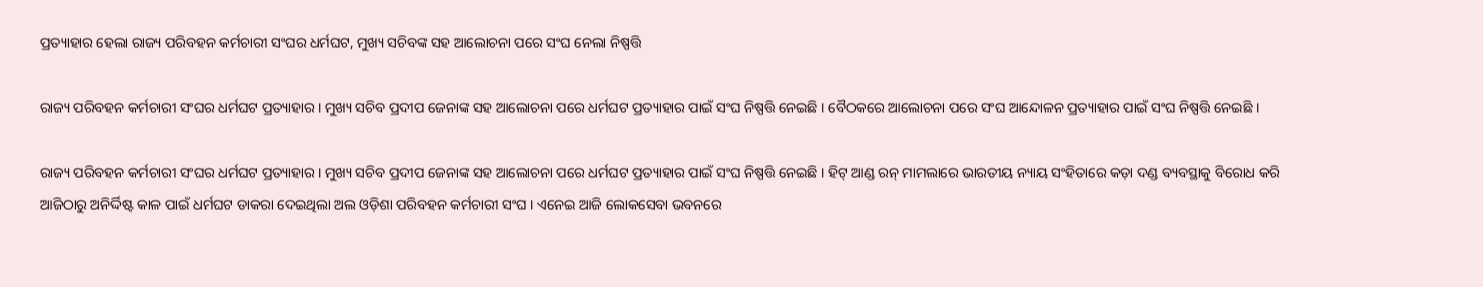ପ୍ରତ୍ୟାହାର ହେଲା ରାଜ୍ୟ ପରିବହନ କର୍ମଚାରୀ ସଂଘର ଧର୍ମଘଟ, ମୁଖ୍ୟ ସଚିବଙ୍କ ସହ ଆଲୋଚନା ପରେ ସଂଘ ନେଲା ନିଷ୍ପତ୍ତି

ରାଜ୍ୟ ପରିବହନ କର୍ମଚାରୀ ସଂଘର ଧର୍ମଘଟ ପ୍ରତ୍ୟାହାର । ମୁଖ୍ୟ ସଚିବ ପ୍ରଦୀପ ଜେନାଙ୍କ ସହ ଆଲୋଚନା ପରେ ଧର୍ମଘଟ ପ୍ରତ୍ୟାହାର ପାଇଁ ସଂଘ ନିଷ୍ପତ୍ତି ନେଇଛି । ବୈଠକରେ ଆଲୋଚନା ପରେ ସଂଘ ଆନ୍ଦୋଳନ ପ୍ରତ୍ୟାହାର ପାଇଁ ସଂଘ ନିଷ୍ପତ୍ତି ନେଇଛି ।

ରାଜ୍ୟ ପରିବହନ କର୍ମଚାରୀ ସଂଘର ଧର୍ମଘଟ ପ୍ରତ୍ୟାହାର । ମୁଖ୍ୟ ସଚିବ ପ୍ରଦୀପ ଜେନାଙ୍କ ସହ ଆଲୋଚନା ପରେ ଧର୍ମଘଟ ପ୍ରତ୍ୟାହାର ପାଇଁ ସଂଘ ନିଷ୍ପତ୍ତି ନେଇଛି । ହିଟ୍ ଆଣ୍ଡ ରନ୍ ମାମଲାରେ ଭାରତୀୟ ନ୍ୟାୟ ସଂହିତାରେ କଡ଼ା ଦଣ୍ଡ ବ୍ୟବସ୍ଥାକୁ ବିରୋଧ କରି ଆଜିଠାରୁ ଅନିର୍ଦ୍ଦିଷ୍ଟ କାଳ ପାଇଁ ଧର୍ମଘଟ ଡାକରା ଦେଇଥିଲା ଅଲ ଓଡ଼ିଶା ପରିବହନ କର୍ମଚାରୀ ସଂଘ । ଏନେଇ ଆଜି ଲୋକସେବା ଭବନରେ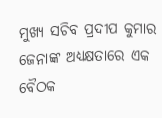ମୁଖ୍ୟ ସଚିବ ପ୍ରଦୀପ କୁମାର ଜେନାଙ୍କ ଅଧ୍ୟକ୍ଷତାରେ ଏକ ବୈଠକ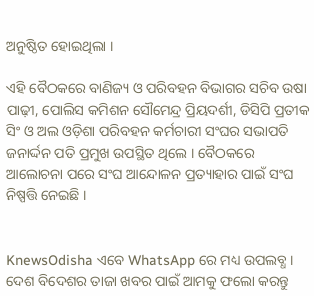ଅନୁଷ୍ଠିତ ହୋଇଥିଲା ।

ଏହି ବୈଠକରେ ବାଣିଜ୍ୟ ଓ ପରିବହନ ବିଭାଗର ସଚିବ ଉଷା ପାଢ଼ୀ, ପୋଲିସ କମିଶନ ସୌମେନ୍ଦ୍ର ପ୍ରିୟଦର୍ଶୀ, ଡିସିପି ପ୍ରତୀକ ସିଂ ଓ ଅଲ ଓଡ଼ିଶା ପରିବହନ କର୍ମଚାରୀ ସଂଘର ସଭାପତି ଜନାର୍ଦ୍ଦନ ପତି ପ୍ରମୁଖ ଉପସ୍ଥିତ ଥିଲେ । ବୈଠକରେ ଆଲୋଚନା ପରେ ସଂଘ ଆନ୍ଦୋଳନ ପ୍ରତ୍ୟାହାର ପାଇଁ ସଂଘ ନିଷ୍ପତ୍ତି ନେଇଛି ।


KnewsOdisha ଏବେ WhatsApp ରେ ମଧ୍ୟ ଉପଲବ୍ଧ । ଦେଶ ବିଦେଶର ତାଜା ଖବର ପାଇଁ ଆମକୁ ଫଲୋ କରନ୍ତୁ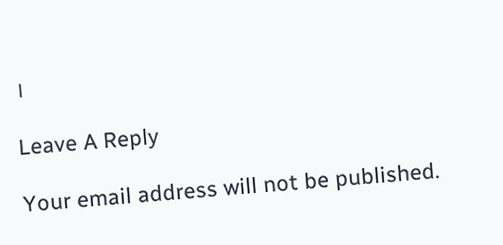।

Leave A Reply

Your email address will not be published.